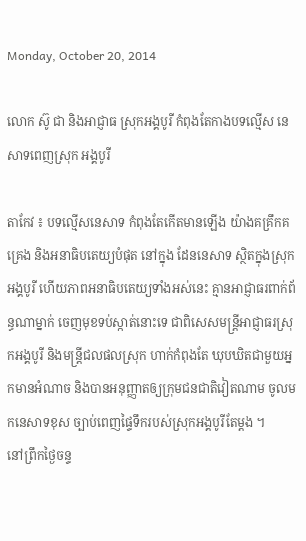Monday, October 20, 2014

លោក ស៊ូ ជា និងអាជ្ញាធ ស្រុកអង្គបូរី កំពុងតែកាងបទល្មើស នេសាទពេញស្រុក អង្គបូរី

តាកែវ ៖ បទល្មើសនេសាទ កំពុងតែកើតមានឡើង យ៉ាងគគ្រឹកគគ្រេង និងអនាធិបតេយ្យបំផុត នៅក្នុង ដែននេសាទ ស្ថិតក្នុងស្រុកអង្គបូរី ហើយភាពអនាធិបតេយ្យទាំងអស់នេះ គ្មានអាជ្ញាធរពាក់ព័ន្ធណាម្នាក់ ចេញមុខទប់ស្កាត់នោះទេ ជាពិសេសមន្រ្តីអាជ្ញាធរស្រុកអង្គបូរី និងមន្រ្តីជលផលស្រុក ហាក់កំពុងតែ ឃុបឃិតជាមួយអ្នកមានអំណាច និងបានអនុញ្ញាតឲ្យក្រុមជនជាតិវៀតណាម ចូលមកនេសាទខុស ច្បាប់ពេញផ្ទៃទឹករបស់ស្រុកអង្គបូរីតែម្តង ។
នៅព្រឹកថ្ងៃចន្ទ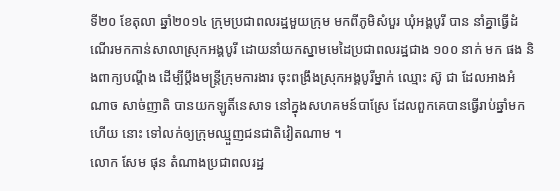ទី២០ ខែតុលា ឆ្នាំ២០១៤ ក្រុមប្រជាពលរដ្ឋមួយក្រុម មកពីភូមិសំបួរ ឃុំអង្គបូរី បាន នាំគ្នាធ្វើដំណើរមកកាន់សាលាស្រុកអង្គបូរី ដោយនាំយកស្នាមមេដៃប្រជាពលរដ្ឋជាង ១០០ នាក់ មក ផង និងពាក្យបណ្ដឹង ដើម្បីប្ដឹងមន្រ្តីក្រុមការងារ ចុះពង្រឹងស្រុកអង្គបូរីម្នាក់ ឈ្មោះ ស៊ូ ជា ដែលអាងអំ ណាច សាច់ញាតិ បានយកឡូតិ៍នេសាទ នៅក្នុងសហគមន៍បាស្រែ ដែលពួកគេបានធ្វើរាប់ឆ្នាំមកហើយ នោះ ទៅលក់ឲ្យក្រុមឈ្មួញជនជាតិវៀតណាម ។
លោក សែម ផុន តំណាងប្រជាពលរដ្ឋ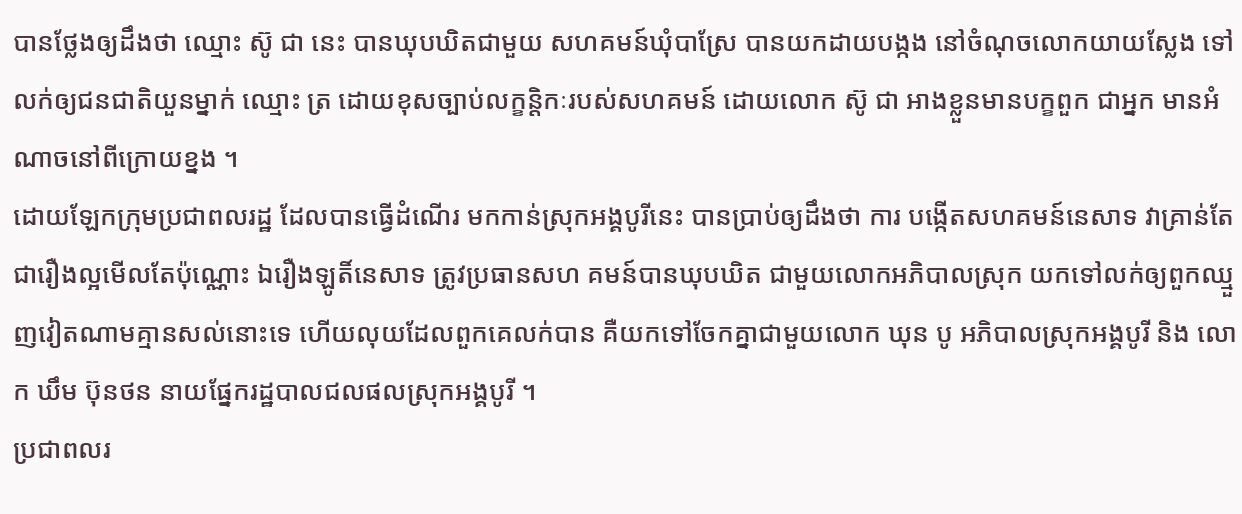បានថ្លែងឲ្យដឹងថា ឈ្មោះ ស៊ូ ជា នេះ បានឃុបឃិតជាមួយ សហគមន៍ឃុំបាស្រែ បានយកដាយបង្កង នៅចំណុចលោកយាយស្លែង ទៅលក់ឲ្យជនជាតិយួនម្នាក់ ឈ្មោះ ត្រ ដោយខុសច្បាប់លក្ខន្តិកៈរបស់សហគមន៍ ដោយលោក ស៊ូ ជា អាងខ្លួនមានបក្ខពួក ជាអ្នក មានអំណាចនៅពីក្រោយខ្នង ។
ដោយឡែកក្រុមប្រជាពលរដ្ឋ ដែលបានធ្វើដំណើរ មកកាន់ស្រុកអង្គបូរីនេះ បានប្រាប់ឲ្យដឹងថា ការ បង្កើតសហគមន៍នេសាទ វាគ្រាន់តែជារឿងល្អមើលតែប៉ុណ្ណោះ ឯរឿងឡូតិ៍នេសាទ ត្រូវប្រធានសហ គមន៍បានឃុបឃិត ជាមួយលោកអភិបាលស្រុក យកទៅលក់ឲ្យពួកឈ្មួញវៀតណាមគ្មានសល់នោះទេ ហើយលុយដែលពួកគេលក់បាន គឺយកទៅចែកគ្នាជាមួយលោក ឃុន បូ អភិបាលស្រុកអង្គបូរី និង លោក ឃឹម ប៊ុនថន នាយផ្នែករដ្ឋបាលជលផលស្រុកអង្គបូរី ។
ប្រជាពលរ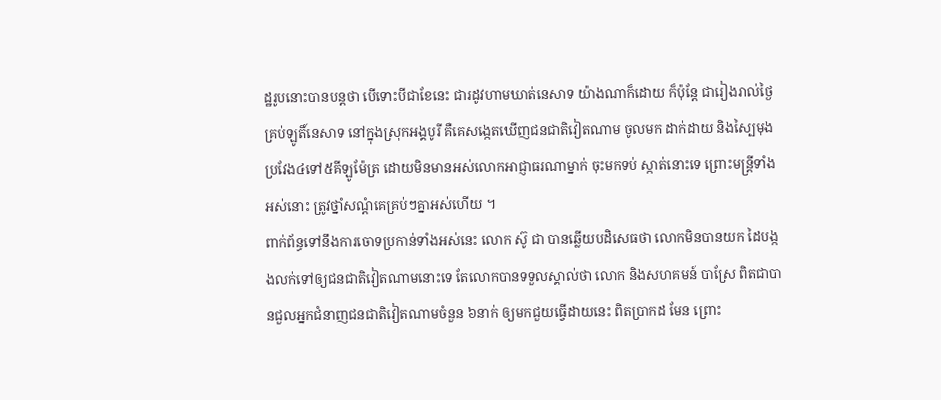ដ្ឋរូបនោះបានបន្តថា បើទោះបីជាខែនេះ ជារដូវហាមឃាត់នេសាទ យ៉ាងណាក៏ដោយ ក៏ប៉ុន្តែ ជារៀងរាល់ថ្ងៃ គ្រប់ឡូតិ៍នេសាទ នៅក្នុងស្រុកអង្គបូរី គឺគេសង្កេតឃើញជនជាតិវៀតណាម ចូលមក ដាក់ដាយ និងស្បៃមុងប្រវែង៤ទៅ៥គីឡូម៉ែត្រ ដោយមិនមានអស់លោកអាជ្ញាធរណាម្នាក់ ចុះមកទប់ ស្កាត់នោះទេ ព្រោះមន្រ្តីទាំងអស់នោះ ត្រូវថ្នាំសណ្ដំគេគ្រប់ៗគ្នាអស់ហើយ ។
ពាក់ព័ន្ធទៅនឹងការចោទប្រកាន់ទាំងអស់នេះ លោក ស៊ូ ជា បានឆ្លើយបដិសេធថា លោកមិនបានយក ដៃបង្កងលក់ទៅឲ្យជនជាតិវៀតណាមនោះទេ តែលោកបានទទួលស្គាល់ថា លោក និងសហគមន៍ បាស្រែ ពិតជាបានជួលអ្នកជំនាញជនជាតិវៀតណាមចំនួន ៦នាក់ ឲ្យមកជួយធ្វើដាយនេះ ពិតប្រាកដ មែន ព្រោះ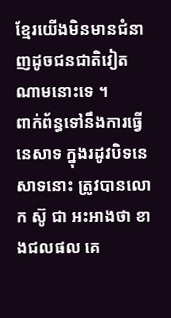ខ្មែរយើងមិនមានជំនាញដូចជនជាតិវៀតណាមនោះទេ ។
ពាក់ព័ន្ធទៅនឹងការធ្វើនេសាទ ក្នុងរដូវបិទនេសាទនោះ ត្រូវបានលោក ស៊ូ ជា អះអាងថា ខាងជលផល គេ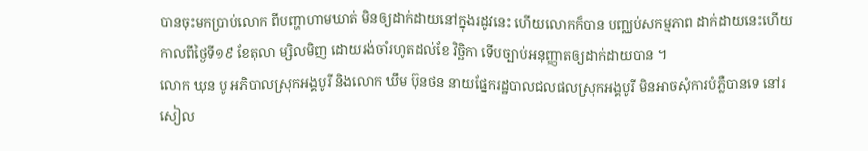បានចុះមកប្រាប់លោក ពីបញ្ហាហាមឃាត់ មិនឲ្យដាក់ដាយនៅក្នុងរដូវនេះ ហើយលោកក៏បាន បញ្ឈប់សកម្មភាព ដាក់ដាយនេះហើយ កាលពីថ្ងៃទី១៩ ខែតុលា ម្សិលមិញ ដោយរង់ចាំរហូតដល់ខែ វិច្ឆិកា ទើបច្បាប់អនុញ្ញាតឲ្យដាក់ដាយបាន ។
លោក ឃុន បូ អភិបាលស្រុកអង្គបូរី និងលោក ឃឹម ប៊ុនថន នាយផ្នែករដ្ឋបាលជលផលស្រុកអង្គបូរី មិនអាចសុំការបំភ្លឺបានទេ នៅរសៀល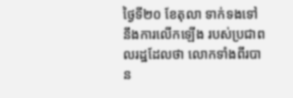ថ្ងៃទី២០ ខែតុលា ទាក់ទងទៅនឹងការលើកឡើង របស់ប្រជាពលរដ្ឋដែលថា លោកទាំងពីរបាន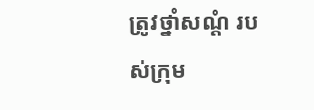ត្រូវថ្នាំសណ្ដំ របស់ក្រុម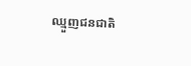ឈ្មួញជនជាតិ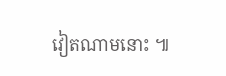វៀតណាមនោះ ៕